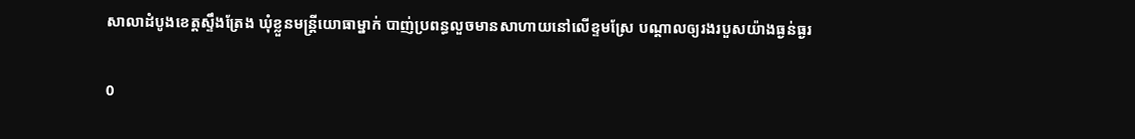សាលាដំបូងខេត្តស្ទឹងត្រែង ឃុំខ្លួនមន្ត្រីយោធាម្នាក់ បាញ់ប្រពន្ធលួចមានសាហាយនៅលើខ្ទមស្រែ បណ្តាលឲ្យរងរបួសយ៉ាងធ្ងន់ធ្ងរ

0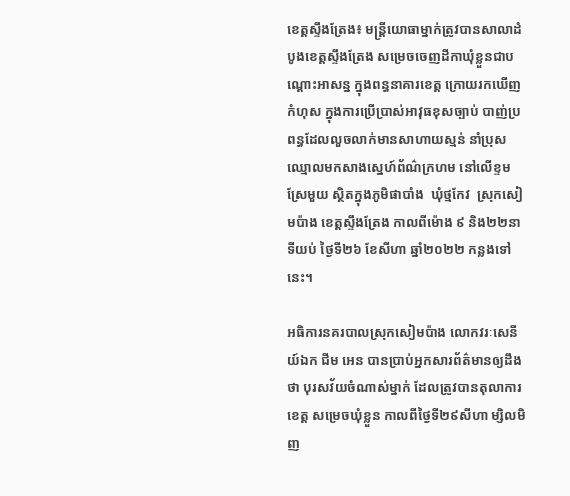ខេត្តស្ទឹងត្រែង៖ មន្ត្រីយោធាម្នាក់ត្រូវបានសាលាដំបូងខេត្តស្ទឹងត្រែង សម្រេចចេញដីកាឃុំខ្លួនជាបណ្តោះអាសន្ន ក្នុងពន្ធនាគារខេត្ត ក្រោយរកឃើញកំហុស ក្នុងការប្រើប្រាស់អាវុធខុសច្បាប់ បាញ់ប្រពន្ធដែលលួចលាក់មានសាហាយស្មន់ នាំប្រុសឈ្មោលមកសាងស្នេហ៍ព័ណ៌ក្រហម នៅលើខ្ទមស្រែមួយ ស្ថិតក្នុងភូមិផាបាំង  ឃុំថ្មកែវ  ស្រុកសៀមប៉ាង ខេត្តស្ទឹងត្រែង កាលពីម៉ោង ៩ និង២២នាទីយប់ ថ្ងៃទី២៦ ខែសីហា ឆ្នាំ២០២២ កន្លងទៅនេះ។

អធិការនគរបាលស្រុកសៀមប៉ាង លោកវរៈសេនីយ៍ឯក ជីម អេន បានប្រាប់អ្នកសារព័ត៌មានឲ្យដឹងថា បុរសវ័យចំណាស់ម្នាក់ ដែលត្រូវបានតុលាការខេត្ត សម្រេចឃុំខ្លួន កាលពីថ្ងៃទី២៩សីហា ម្សិលមិញ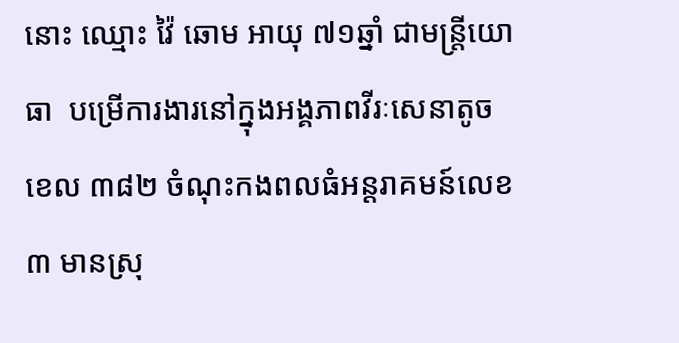នោះ ឈ្មោះ វ៉ៃ ឆោម អាយុ ៧១ឆ្នាំ ជាមន្ត្រីយោធា  បម្រើការងារនៅក្នុងអង្គភាពវីរៈសេនាតូចខេល ៣៨២ ចំណុះកងពលធំអន្តរាគមន៍លេខ៣ មានស្រុ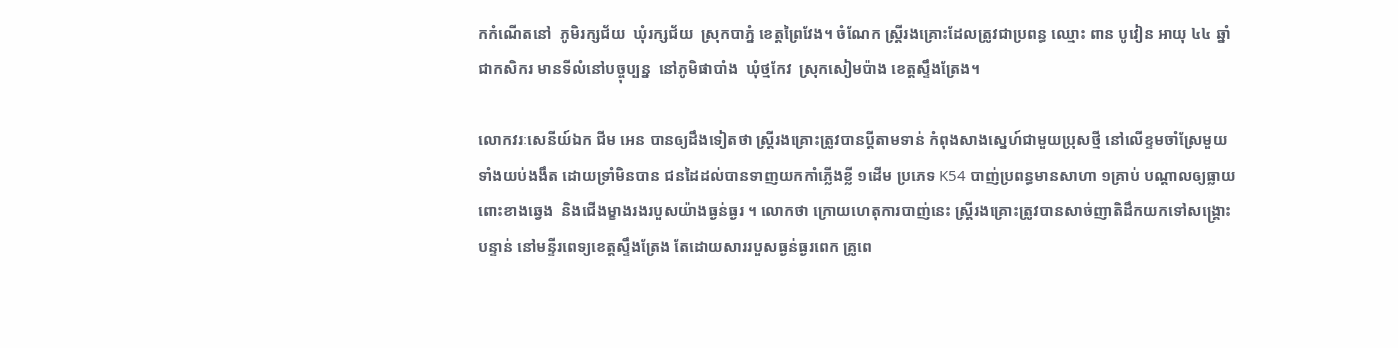កកំណើតនៅ  ភូមិរក្សជ័យ  ឃុំរក្សជ័យ  ស្រុកបាភ្នំ ខេត្តព្រៃវែង។ ចំណែក ស្ត្រីរងគ្រោះដែលត្រូវជាប្រពន្ធ ឈ្មោះ ពាន បូវៀន អាយុ ៤៤ ឆ្នាំ ជាកសិករ មានទីលំនៅបច្ចុប្បន្ន  នៅភូមិផាបាំង  ឃុំថ្មកែវ  ស្រុកសៀមប៉ាង ខេត្តស្ទឹងត្រែង។

លោកវរៈសេនីយ៍ឯក ជីម អេន បានឲ្យដឹងទៀតថា ស្ត្រីរងគ្រោះត្រូវបានប្តីតាមទាន់ កំពុងសាងស្នេហ៍ជាមួយប្រុសថ្មី នៅលើខ្ទមចាំស្រែមួយទាំងយប់ងងឹត ដោយទ្រាំមិនបាន ជនដៃដល់បានទាញយកកាំភ្លើងខ្លី ១ដើម ប្រភេទ K54 បាញ់ប្រពន្ធមានសាហា ១គ្រាប់ បណ្តាលឲ្យធ្លាយពោះខាងឆ្វេង  និងជើងម្ខាងរងរបួសយ៉ាងធ្ងន់ធ្ងរ ។ លោកថា ក្រោយហេតុការបាញ់នេះ ស្ត្រីរងគ្រោះត្រូវបានសាច់ញាតិដឹកយកទៅសង្គ្រោះបន្ទាន់ នៅមន្ទីរពេទ្យខេត្តស្ទឹងត្រែង តែដោយសាររបួសធ្ងន់ធ្ងរពេក គ្រូពេ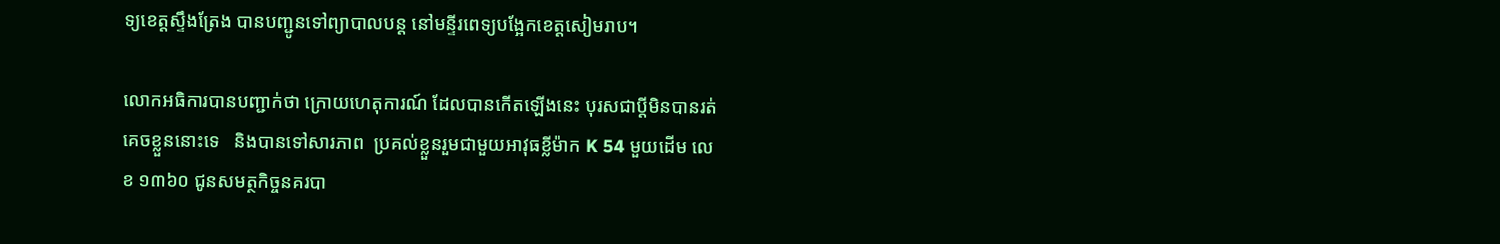ទ្យខេត្តស្ទឹងត្រែង បានបញ្ជូនទៅព្យាបាលបន្ត នៅមន្ទីរពេទ្យបង្អែកខេត្តសៀមរាប។

លោកអធិការបានបញ្ជាក់ថា ក្រោយហេតុការណ៍ ដែលបានកើតឡើងនេះ បុរសជាប្ដីមិនបានរត់គេចខ្លួននោះទេ   និងបានទៅសារភាព  ប្រគល់ខ្លួនរួមជាមួយអាវុធខ្លីម៉ាក K 54 មួយដើម លេខ ១៣៦០ ជូនសមត្ថកិច្ចនគរបា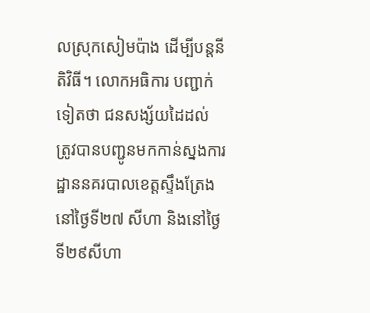លស្រុកសៀមប៉ាង ដើម្បីបន្តនីតិវិធី។ លោកអធិការ បញ្ជាក់ទៀតថា ជនសង្ស័យដៃដល់ ត្រូវបានបញ្ជូនមកកាន់ស្នងការដ្ឋាននគរបាលខេត្តស្ទឹងត្រែង នៅថ្ងៃទី២៧ សីហា និងនៅថ្ងៃទី២៩សីហា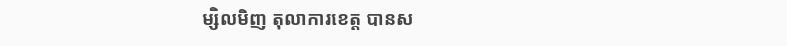ម្សិលមិញ តុលាការខេត្ត បានស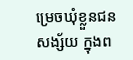ម្រេចឃុំខ្លួនជនសង្ស័យ ក្នុងព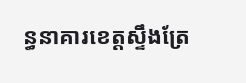ន្ធនាគារខេត្តស្ទឹងត្រែ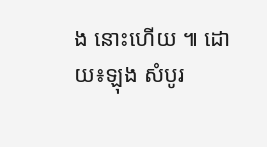ង នោះហើយ ៕ ដោយ៖ឡុង សំបូរ